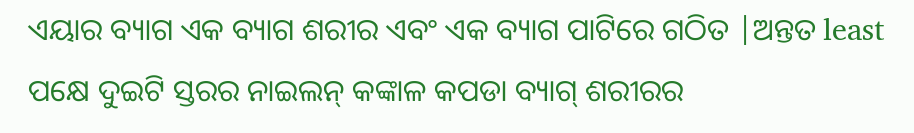ଏୟାର ବ୍ୟାଗ ଏକ ବ୍ୟାଗ ଶରୀର ଏବଂ ଏକ ବ୍ୟାଗ ପାଟିରେ ଗଠିତ |ଅନ୍ତତ least ପକ୍ଷେ ଦୁଇଟି ସ୍ତରର ନାଇଲନ୍ କଙ୍କାଳ କପଡା ବ୍ୟାଗ୍ ଶରୀରର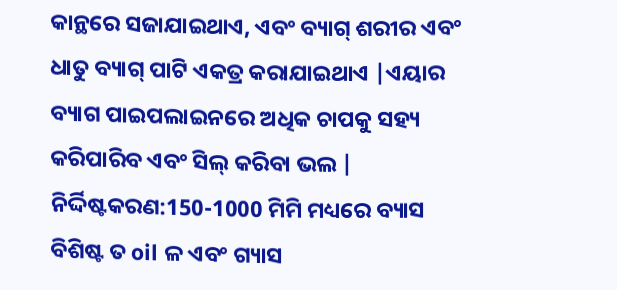କାନ୍ଥରେ ସଜାଯାଇଥାଏ, ଏବଂ ବ୍ୟାଗ୍ ଶରୀର ଏବଂ ଧାତୁ ବ୍ୟାଗ୍ ପାଟି ଏକତ୍ର କରାଯାଇଥାଏ |ଏୟାର ବ୍ୟାଗ ପାଇପଲାଇନରେ ଅଧିକ ଚାପକୁ ସହ୍ୟ କରିପାରିବ ଏବଂ ସିଲ୍ କରିବା ଭଲ |
ନିର୍ଦ୍ଦିଷ୍ଟକରଣ:150-1000 ମିମି ମଧ୍ୟରେ ବ୍ୟାସ ବିଶିଷ୍ଟ ତ oil ଳ ଏବଂ ଗ୍ୟାସ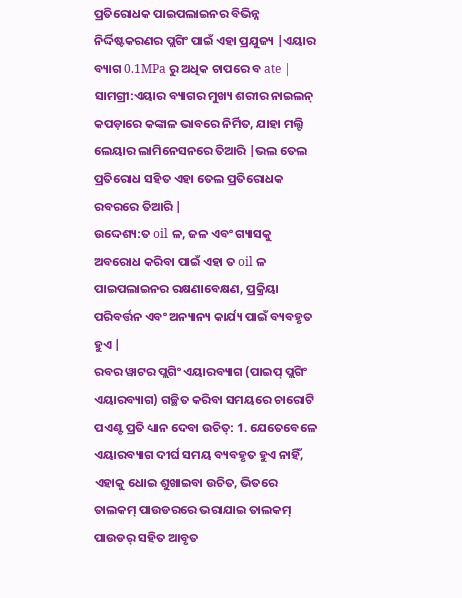ପ୍ରତିରୋଧକ ପାଇପଲାଇନର ବିଭିନ୍ନ ନିର୍ଦ୍ଦିଷ୍ଟକରଣର ପ୍ଲଗିଂ ପାଇଁ ଏହା ପ୍ରଯୁଜ୍ୟ |ଏୟାର ବ୍ୟାଗ 0.1MPa ରୁ ଅଧିକ ଚାପରେ ବ ate |
ସାମଗ୍ରୀ:ଏୟାର ବ୍ୟାଗର ମୁଖ୍ୟ ଶରୀର ନାଇଲନ୍ କପଡ଼ାରେ କଙ୍କାଳ ଭାବରେ ନିର୍ମିତ, ଯାହା ମଲ୍ଟି ଲେୟାର ଲାମିନେସନରେ ତିଆରି |ଭଲ ତେଲ ପ୍ରତିରୋଧ ସହିତ ଏହା ତେଲ ପ୍ରତିରୋଧକ ରବରରେ ତିଆରି |
ଉଦ୍ଦେଶ୍ୟ:ତ oil ଳ, ଜଳ ଏବଂ ଗ୍ୟାସକୁ ଅବରୋଧ କରିବା ପାଇଁ ଏହା ତ oil ଳ ପାଇପଲାଇନର ରକ୍ଷଣାବେକ୍ଷଣ, ପ୍ରକ୍ରିୟା ପରିବର୍ତ୍ତନ ଏବଂ ଅନ୍ୟାନ୍ୟ କାର୍ଯ୍ୟ ପାଇଁ ବ୍ୟବହୃତ ହୁଏ |
ରବର ୱାଟର ପ୍ଲଗିଂ ଏୟାରବ୍ୟାଗ (ପାଇପ୍ ପ୍ଲଗିଂ ଏୟାରବ୍ୟାଗ) ଗଚ୍ଛିତ କରିବା ସମୟରେ ଚାରୋଟି ପଏଣ୍ଟ ପ୍ରତି ଧ୍ୟାନ ଦେବା ଉଚିତ୍: 1. ଯେତେବେଳେ ଏୟାରବ୍ୟାଗ ଦୀର୍ଘ ସମୟ ବ୍ୟବହୃତ ହୁଏ ନାହିଁ, ଏହାକୁ ଧୋଇ ଶୁଖାଇବା ଉଚିତ, ଭିତରେ ତାଲକମ୍ ପାଉଡରରେ ଭରାଯାଇ ତାଲକମ୍ ପାଉଡର୍ ସହିତ ଆବୃତ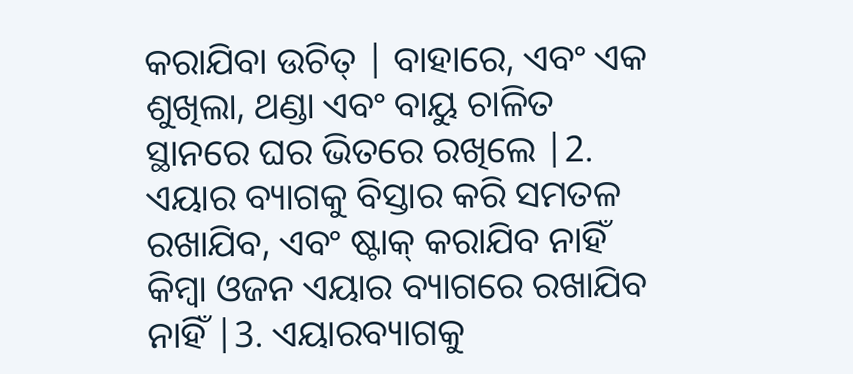କରାଯିବା ଉଚିତ୍ | ବାହାରେ, ଏବଂ ଏକ ଶୁଖିଲା, ଥଣ୍ଡା ଏବଂ ବାୟୁ ଚାଳିତ ସ୍ଥାନରେ ଘର ଭିତରେ ରଖିଲେ |2. ଏୟାର ବ୍ୟାଗକୁ ବିସ୍ତାର କରି ସମତଳ ରଖାଯିବ, ଏବଂ ଷ୍ଟାକ୍ କରାଯିବ ନାହିଁ କିମ୍ବା ଓଜନ ଏୟାର ବ୍ୟାଗରେ ରଖାଯିବ ନାହିଁ |3. ଏୟାରବ୍ୟାଗକୁ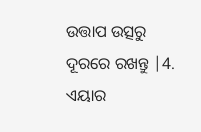ଉତ୍ତାପ ଉତ୍ସରୁ ଦୂରରେ ରଖନ୍ତୁ |4. ଏୟାର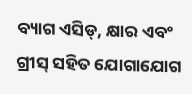ବ୍ୟାଗ ଏସିଡ୍, କ୍ଷାର ଏବଂ ଗ୍ରୀସ୍ ସହିତ ଯୋଗାଯୋଗ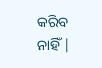କରିବ ନାହିଁ |